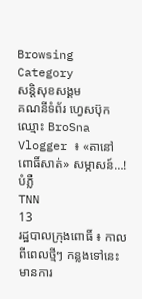Browsing Category
សន្តិសុខសង្គម
គណនីទំព័រ ហ្វេសប៊ុកឈ្មោះ BroSna Vlogger ៖ «តានៅពោធិ៍សាត់» សម្ភាសន៍…! បំភ្លឺ
TNN
13
រដ្ឋបាលក្រុងពោធិ៍ ៖ កាលពីពេលថ្មីៗ កន្លងទៅនេះ មានការ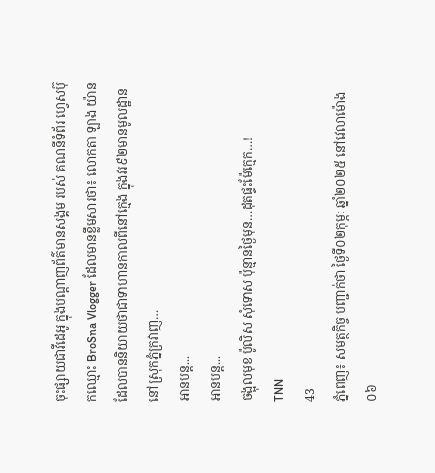ចុះផ្សាយជាវីដេអូ ក្នុងបណ្តាញព័ត៌មានសង្គម របស់ គណនីទំព័រ ហ្វេសប៊ុកឈ្មោះ BroSna Vlogger ដែលមានខ្លឹមសារថា៖ លោកតា ឡាង យ៉ាន ដែលបាននិយាយថាជាទាហានកាលពីនៅក្មេង ក្នុងវរ៩២មានមូលដ្ឋាននៅស្រុកភ្នំក្រវាញ…
អានបន្ត...
អានបន្ត...
ចង្អុលមុខ ប៉ូលិស សុំទោស ប៉ុន្មានថ្ងៃមុន…ដុតផ្ទះម៉ែក្មេក…!
TNN
43
ភ្នំពេញ៖ សមត្ថកិច្ច បញ្ជាក់ថា ថ្ងៃទី០២កុម្ភៈ ឆ្នាំ២០២៥ នៅវេលាម៉ោង០៦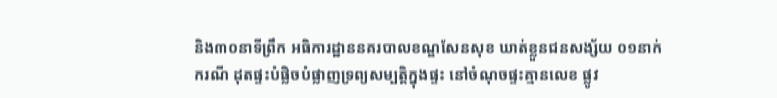និង៣០នាទីព្រឹក អធិការដ្ឋាននគរបាលខណ្ឌសែនសុខ ឃាត់ខ្លួនជនសង្ស័យ ០១នាក់ ករណី ដុតផ្ទះបំផ្លិចបំផ្លាញទ្រព្យសម្បត្តិក្នុងផ្ទះ នៅចំណុចផ្ទះគ្មានលេខ ផ្លូវ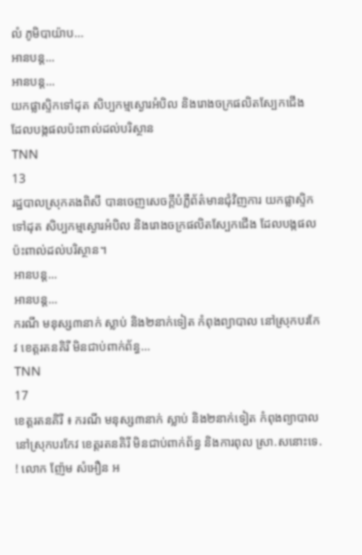លំ ភូមិបាយ៉ាប…
អានបន្ត...
អានបន្ត...
យកផ្លាស្ទិកទៅដុត សិប្បកម្មស្ងោរអំបិល និងរោងចក្រផលិតស្បែកជើង ដែលបង្កផលប៉ះពាល់ដល់បរិស្ថាន
TNN
13
រដ្ឋបាលស្រុកគងពិសី បានចេញសេចក្តីបំភ្លឺព័ត៌មានជុំវិញការ យកផ្លាស្ទិកទៅដុត សិប្បកម្មស្ងោរអំបិល និងរោងចក្រផលិតស្បែកជើង ដែលបង្កផលប៉ះពាល់ដល់បរិស្ថាន។
អានបន្ត...
អានបន្ត...
ករណី មនុស្ស៣នាក់ ស្លាប់ និង២នាក់ទៀត កំពុងព្យាបាល នៅស្រុកបរកែវ ខេត្តរតនគិរី មិនជាប់ពាក់ព័ន្ធ…
TNN
17
ខេត្តរតនគិរី ៖ ករណី មនុស្ស៣នាក់ ស្លាប់ និង២នាក់ទៀត កំពុងព្យាបាល នៅស្រុកបរកែវ ខេត្តរតនគិរី មិនជាប់ពាក់ព័ន្ធ និងការពុល ស្រា.សនោះទេ. ! លោក ញ៉ែម សំអឿន អ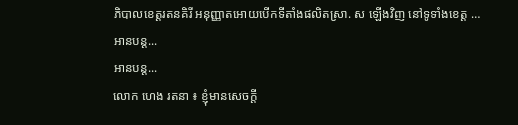ភិបាលខេត្តរតនគិរី អនុញ្ញាតអោយបើកទីតាំងផលិតស្រា. ស ឡើងវិញ នៅទូទាំងខេត្ត …
អានបន្ត...
អានបន្ត...
លោក ហេង រតនា ៖ ខ្ញុំមានសេចក្តី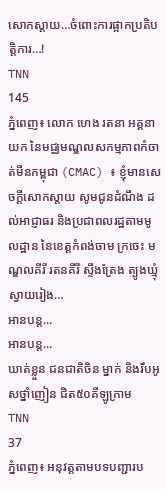សោកស្តាយ…ចំពោះការផ្អាកប្រតិបត្តិការ…!
TNN
145
ភ្នំពេញ៖ លោក ហេង រតនា អគ្គនាយក នៃមជ្ឈមណ្ឌលសកម្មភាពកំចាត់មីនកម្ពុជា (CMAC) ៖ ខ្ញុំមានសេចក្តីសោកស្តាយ សូមជូនដំណឹង ដល់អាជ្ញាធរ និងប្រជាពលរដ្ឋតាមមូលដ្ឋាន នៃខេត្តកំពង់ចាម ក្រចេះ មណ្ឌលគីរី រតនគីរី ស្ទឹងត្រែង ត្បូងឃ្មុំ ស្វាយរៀង…
អានបន្ត...
អានបន្ត...
ឃាត់ខ្លួន ជនជាតិចិន ម្នាក់ និងរឹបអូសថ្នាំញៀន ជិត៥០គីឡូក្រាម
TNN
37
ភ្នំពេញ៖ អនុវត្តតាមបទបញ្ជារប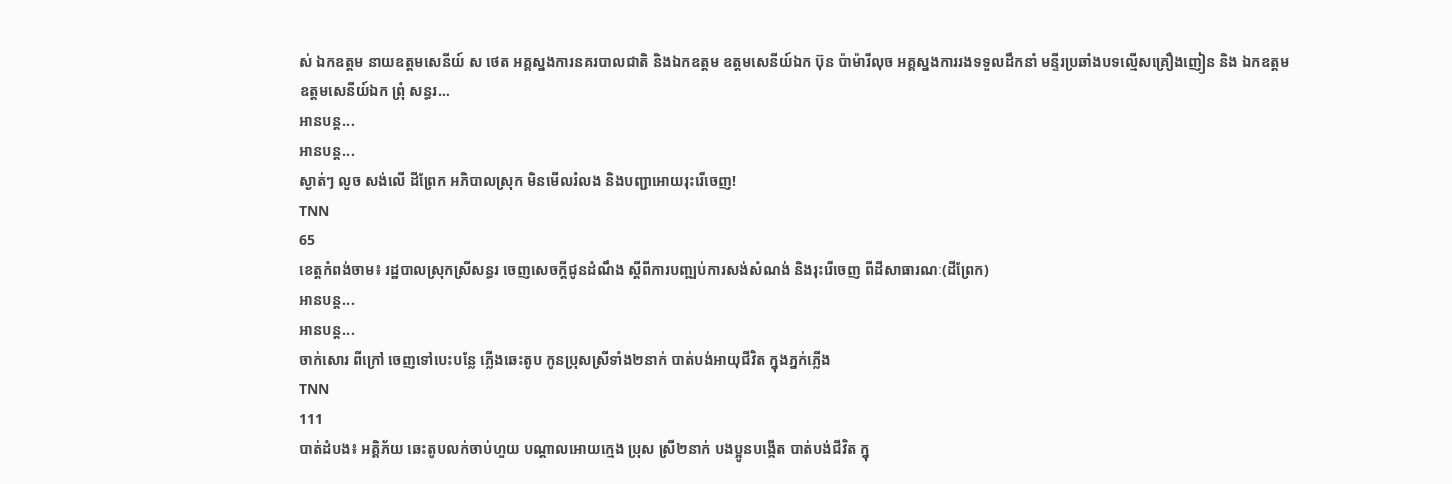ស់ ឯកឧត្តម នាយឧត្តមសេនីយ៍ ស ថេត អគ្គស្នងការនគរបាលជាតិ និងឯកឧត្តម ឧត្តមសេនីយ៍ឯក ប៊ុន ប៉ាម៉ារីលុច អគ្គស្នងការរងទទួលដឹកនាំ មន្ទីរប្រឆាំងបទល្មើសគ្រឿងញៀន និង ឯកឧត្តម ឧត្តមសេនីយ៍ឯក ព្រុំ សន្ធរ…
អានបន្ត...
អានបន្ត...
ស្ងាត់ៗ លួច សង់លើ ដីព្រែក អភិបាលស្រុក មិនមើលរំលង និងបញ្ជាអោយរុះរើចេញ!
TNN
65
ខេត្តកំពង់ចាម៖ រដ្ឋបាលស្រុកស្រីសន្ធរ ចេញសេចក្តីជូនដំណឹង ស្តីពីការបញ្ឍប់ការសង់សំណង់ និងរុះរើចេញ ពីដីសាធារណៈ(ដីព្រែក)
អានបន្ត...
អានបន្ត...
ចាក់សោរ ពីក្រៅ ចេញទៅបេះបន្លែ ភ្លើងឆេះតូប កូនប្រុសស្រីទាំង២នាក់ បាត់បង់អាយុជីវិត ក្នុងភ្នក់ភ្លើង
TNN
111
បាត់ដំបង៖ អគ្គិភ័យ ឆេះតូបលក់ចាប់ហួយ បណ្តាលអោយក្មេង ប្រុស ស្រី២នាក់ បងប្អូនបង្កើត បាត់បង់ជីវិត ក្នុ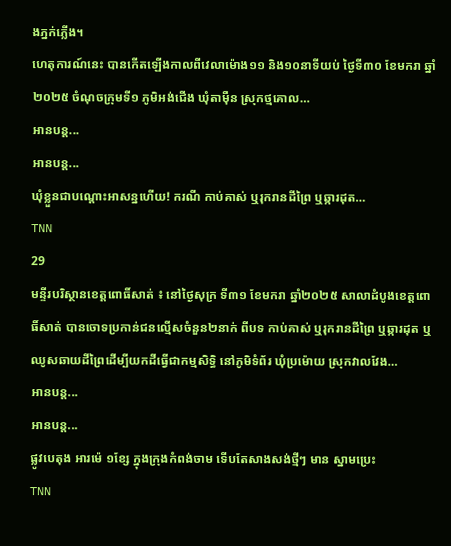ងភ្នក់ភ្លើង។
ហេតុការណ៍នេះ បានកើតឡើងកាលពីវេលាម៉ោង១១ និង១០នាទីយប់ ថ្ងៃទី៣០ ខែមករា ឆ្នាំ២០២៥ ចំណុចក្រុមទី១ ភូមិអង់ជើង ឃុំតាមុឺន ស្រុកថ្មគោល…
អានបន្ត...
អានបន្ត...
ឃុំខ្លួនជាបណ្តោះអាសន្នហើយ! ករណី កាប់គាស់ ឬរុករានដីព្រៃ ឬឆ្ការដុត…
TNN
29
មន្ទីរបរិស្ថានខេត្តពោធិ៍សាត់ ៖ នៅថ្ងៃសុក្រ ទី៣១ ខែមករា ឆ្នាំ២០២៥ សាលាដំបូងខេត្តពោធិ៍សាត់ បានចោទប្រកាន់ជនល្មើសចំនួន២នាក់ ពីបទ កាប់គាស់ ឬរុករានដីព្រៃ ឬឆ្ការដុត ឬឈូសឆាយដីព្រៃដើម្បីយកដីធ្វើជាកម្មសិទ្ធិ នៅភូមិទំព័រ ឃុំប្រម៉ោយ ស្រុកវាលវែង…
អានបន្ត...
អានបន្ត...
ផ្លូវបេតុង អារម៉េ ១ខ្សែ ក្នុងក្រុងកំពង់ចាម ទើបតែសាងសង់ថ្មីៗ មាន ស្នាមប្រេះ
TNN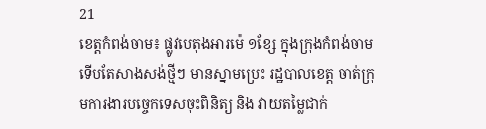21
ខេត្តកំពង់ចាម៖ ផ្លូវបេតុងអារម៉េ ១ខ្សែ ក្នុងក្រុងកំពង់ចាម ទើបតែសាងសង់ថ្មីៗ មានស្នាមប្រេះ រដ្ឋបាលខេត្ត ចាត់ក្រុមការងារបច្ចេកទេសចុះពិនិត្យ និង វាយតម្លៃជាក់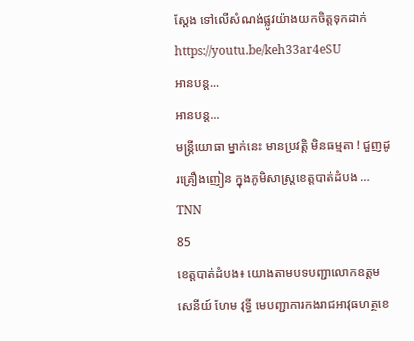ស្តែង ទៅលើសំណង់ផ្លូវយ៉ាងយកចិត្តទុកដាក់
https://youtu.be/keh33ar4eSU
អានបន្ត...
អានបន្ត...
មន្ត្រីយោធា ម្នាក់នេះ មានប្រវត្តិ មិនធម្មតា ! ជួញដូរគ្រឿងញៀន ក្នុងភូមិសាស្រ្តខេត្តបាត់ដំបង …
TNN
85
ខេត្តបាត់ដំបង៖ យោងតាមបទបញ្ជាលោកឧត្តមសេនីយ៍ ហែម វុទ្ធី មេបញ្ជាការកងរាជអាវុធហត្ថខេ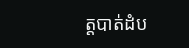ត្តបាត់ដំប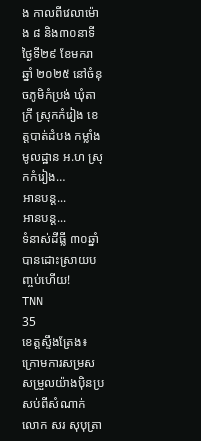ង កាលពីវេលាម៉ោង ៨ និង៣០នាទី ថ្ងៃទី២៩ ខែមករា ឆ្នាំ ២០២៥ នៅចំនុចភូមិកំប្រង់ ឃុំតាក្រី ស្រុកកំរៀង ខេត្តបាត់ដំបង កម្លាំងមូលដ្ឋាន អ.ហ ស្រុកកំរៀង…
អានបន្ត...
អានបន្ត...
ទំនាស់ដីធ្លី ៣០ឆ្នាំ បានដោះស្រាយបញ្ចប់ហើយ!
TNN
35
ខេត្តស្ទឹងត្រែង៖ ក្រោមការសម្រសសម្រួលយ៉ាងប៉ិនប្រសប់ពីសំណាក់ លោក សរ សុបុត្រា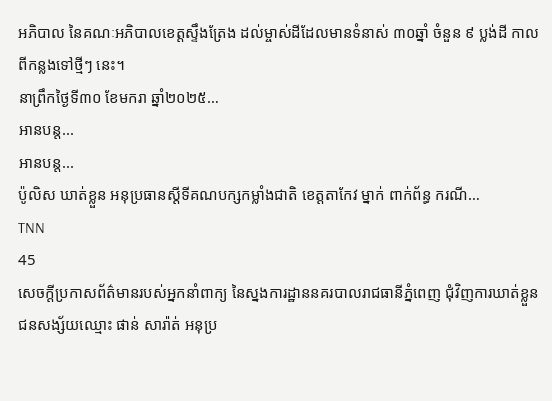អភិបាល នៃគណៈអភិបាលខេត្តស្ទឹងត្រែង ដល់ម្ចាស់ដីដែលមានទំនាស់ ៣០ឆ្នាំ ចំនួន ៩ ប្លង់ដី កាលពីកន្លងទៅថ្មីៗ នេះ។
នាព្រឹកថ្ងៃទី៣០ ខែមករា ឆ្នាំ២០២៥…
អានបន្ត...
អានបន្ត...
ប៉ូលិស ឃាត់ខ្លួន អនុប្រធានស្តីទីគណបក្សកម្លាំងជាតិ ខេត្តតាកែវ ម្នាក់ ពាក់ព័ន្ធ ករណី…
TNN
45
សេចក្តីប្រកាសព័ត៌មានរបស់អ្នកនាំពាក្យ នៃស្នងការដ្ឋាននគរបាលរាជធានីភ្នំពេញ ជុំវិញការឃាត់ខ្លួនជនសង្ស័យឈ្មោះ ផាន់ សារ៉ាត់ អនុប្រ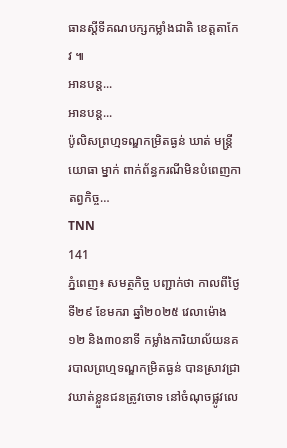ធានស្តីទីគណបក្សកម្លាំងជាតិ ខេត្តតាកែវ ៕
អានបន្ត...
អានបន្ត...
ប៉ូលិសព្រហ្មទណ្ឌកម្រិតធ្ងន់ ឃាត់ មន្ត្រីយោធា ម្នាក់ ពាក់ព័ន្ធករណីមិនបំពេញកាតព្វកិច្ច…
TNN
141
ភ្នំពេញ៖ សមត្ថកិច្ច បញ្ជាក់ថា កាលពីថ្ងៃទី២៩ ខែមករា ឆ្នាំ២០២៥ វេលាម៉ោង១២ និង៣០នាទី កម្លាំងការិយាល័យនគរបាលព្រហ្មទណ្ឌកម្រិតធ្ងន់ បានស្រាវជ្រាវឃាត់ខ្លួនជនត្រូវចោទ នៅចំណុចផ្លូវលេ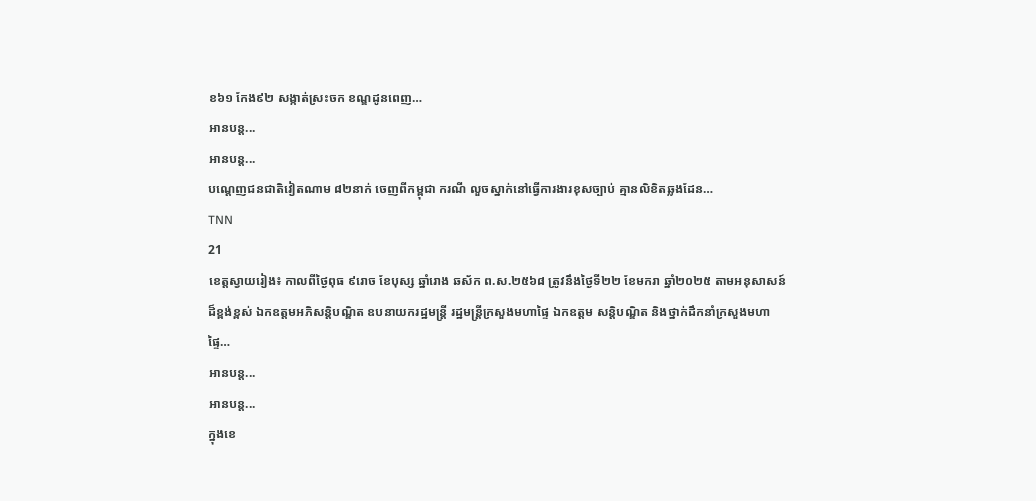ខ៦១ កែង៩២ សង្កាត់ស្រះចក ខណ្ឌដូនពេញ…
អានបន្ត...
អានបន្ត...
បណ្តេញជនជាតិវៀតណាម ៨២នាក់ ចេញពីកម្ពុជា ករណី លួចស្នាក់នៅធ្វើការងារខុសច្បាប់ គ្មានលិខិតឆ្លងដែន…
TNN
21
ខេត្តស្វាយរៀង៖ កាលពីថ្ងៃពុធ ៩រោច ខែបុស្ស ឆ្នាំរោង ឆស័ក ព.ស.២៥៦៨ ត្រូវនឹងថ្ងៃទី២២ ខែមករា ឆ្នាំ២០២៥ តាមអនុសាសន៍ដ៏ខ្ពង់ខ្ពស់ ឯកឧត្តមអភិសន្តិបណ្ឌិត ឧបនាយករដ្ឋមន្ត្រី រដ្ឋមន្ត្រីក្រសួងមហាផ្ទៃ ឯកឧត្តម សន្តិបណ្ឌិត និងថ្នាក់ដឹកនាំក្រសួងមហាផ្ទៃ…
អានបន្ត...
អានបន្ត...
ក្នុងខេ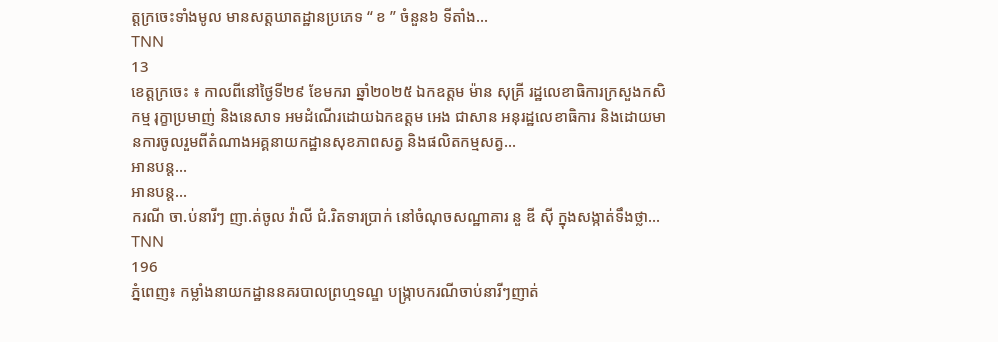ត្តក្រចេះទាំងមូល មានសត្តឃាតដ្ឋានប្រភេទ “ ខ ” ចំនួន៦ ទីតាំង…
TNN
13
ខេត្តក្រចេះ ៖ កាលពីនៅថ្ងៃទី២៩ ខែមករា ឆ្នាំ២០២៥ ឯកឧត្តម ម៉ាន សុគ្រី រដ្ឋលេខាធិការក្រសួងកសិកម្ម រុក្ខាប្រមាញ់ និងនេសាទ អមដំណើរដោយឯកឧត្តម អេង ជាសាន អនុរដ្ឋលេខាធិការ និងដោយមានការចូលរួមពីតំណាងអគ្គនាយកដ្ឋានសុខភាពសត្វ និងផលិតកម្មសត្វ…
អានបន្ត...
អានបន្ត...
ករណី ចា.ប់នារីៗ ញា.ត់ចូល វ៉ាលី ជំ.រិតទារប្រាក់ នៅចំណុចសណ្ឋាគារ នួ ឌី ស៊ី ក្នុងសង្កាត់ទឹងថ្លា…
TNN
196
ភ្នំពេញ៖ កម្លាំងនាយកដ្ឋាននគរបាលព្រហ្មទណ្ឌ បង្ក្រាបករណីចាប់នារីៗញាត់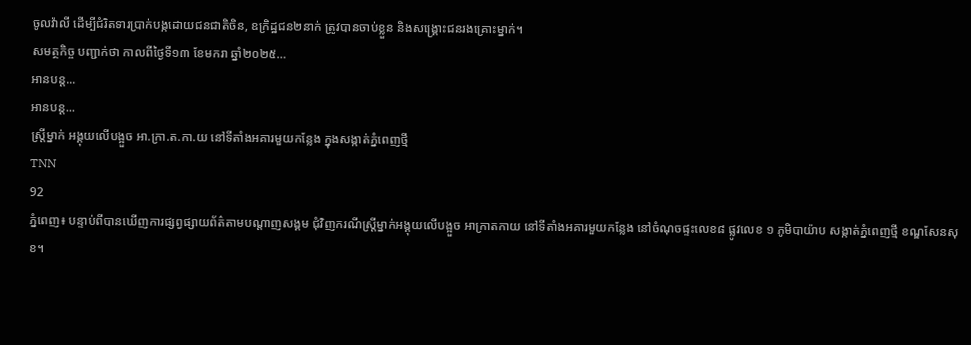ចូលវ៉ាលី ដើម្បីជំរិតទារប្រាក់បង្កដោយជនជាតិចិន, ឧក្រិដ្ឋជន២នាក់ ត្រូវបានចាប់ខ្លួន និងសង្គ្រោះជនរងគ្រោះម្នាក់។
សមត្ថកិច្ច បញ្ជាក់ថា កាលពីថ្ងៃទី១៣ ខែមករា ឆ្នាំ២០២៥…
អានបន្ត...
អានបន្ត...
ស្ត្រីម្នាក់ អង្គុយលើបង្អួច អា.ក្រា.ត.កា.យ នៅទីតាំងអគារមួយកន្លែង ក្នុងសង្កាត់ភ្នំពេញថ្មី
TNN
92
ភ្នំពេញ៖ បន្ទាប់ពីបានឃើញការផ្សព្វផ្សាយព័ត៌តាមបណ្តាញសង្គម ជុំវិញករណីស្ត្រីម្នាក់អង្គុយលើបង្អួច អាក្រាតកាយ នៅទីតាំងអគារមួយកន្លែង នៅចំណុចផ្ទះលេខ៨ ផ្លូវលេខ ១ ភូមិបាយ៉ាប សង្កាត់ភ្នំពេញថ្មី ខណ្ឌសែនសុខ។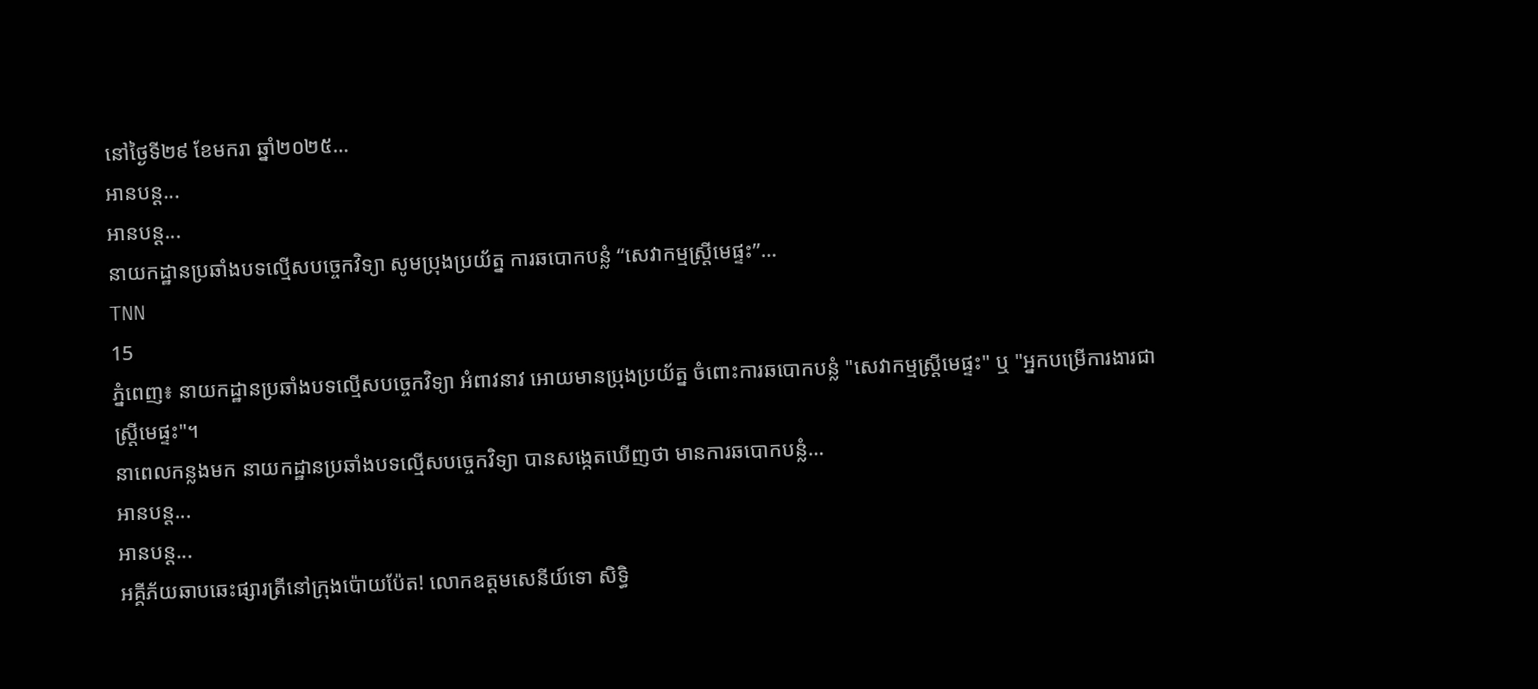នៅថ្ងៃទី២៩ ខែមករា ឆ្នាំ២០២៥…
អានបន្ត...
អានបន្ត...
នាយកដ្ឋានប្រឆាំងបទល្មើសបច្ចេកវិទ្យា សូមប្រុងប្រយ័ត្ន ការឆបោកបន្លំ “សេវាកម្មស្រ្តីមេផ្ទះ”…
TNN
15
ភ្នំពេញ៖ នាយកដ្ឋានប្រឆាំងបទល្មើសបច្ចេកវិទ្យា អំពាវនាវ អោយមានប្រុងប្រយ័ត្ន ចំពោះការឆបោកបន្លំ "សេវាកម្មស្រ្តីមេផ្ទះ" ឬ "អ្នកបម្រើការងារជាស្រ្តីមេផ្ទះ"។
នាពេលកន្លងមក នាយកដ្ឋានប្រឆាំងបទល្មើសបច្ចេកវិទ្យា បានសង្កេតឃើញថា មានការឆបោកបន្លំ…
អានបន្ត...
អានបន្ត...
អគ្គីភ័យឆាបឆេះផ្សារត្រីនៅក្រុងប៉ោយប៉ែត! លោកឧត្តមសេនីយ៍ទោ សិទ្ធិ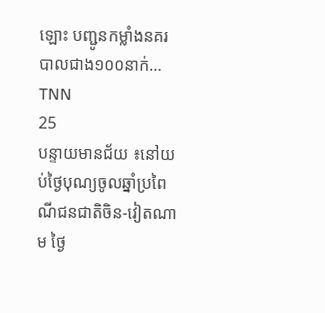ឡោះ បញ្ជូនកម្លាំងនគរបាលជាង១០០នាក់…
TNN
25
បន្ទាយមានជ័យ ៖នៅយប់ថ្ងៃបុណ្យចូលឆ្នាំប្រពៃណីជនជាតិចិន-វៀតណាម ថ្ងៃ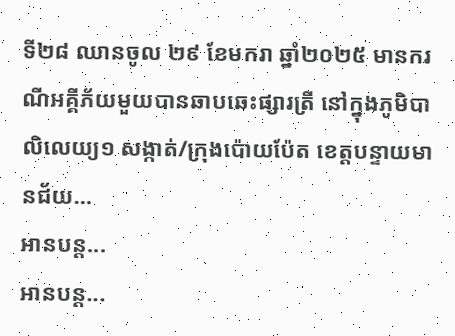ទី២៨ ឈានចូល ២៩ ខែមករា ឆ្នាំ២០២៥ មានករណីអគ្គីភ័យមួយបានឆាបឆេះផ្សារត្រី នៅក្នុងភូមិបាលិលេយ្យ១ សង្កាត់/ក្រុងប៉ោយប៉ែត ខេត្តបន្ទាយមានជ័យ…
អានបន្ត...
អានបន្ត...